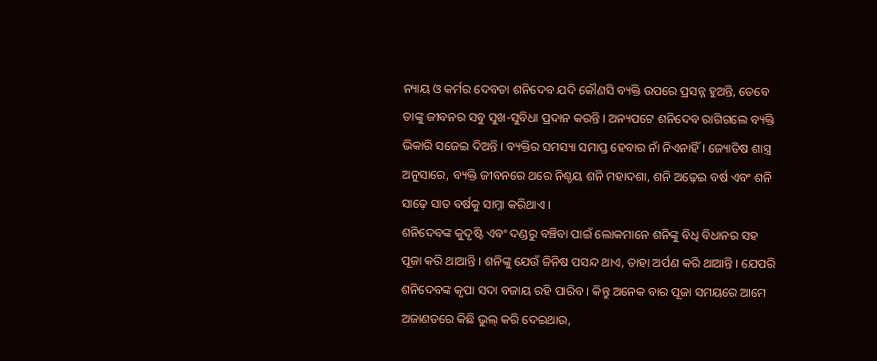ନ୍ୟାୟ ଓ କର୍ମର ଦେବତା ଶନିଦେବ ଯଦି କୌଣସି ବ୍ୟକ୍ତି ଉପରେ ପ୍ରସନ୍ନ ହୁଅନ୍ତି, ତେବେ ତାଙ୍କୁ ଜୀବନର ସବୁ ସୁଖ-ସୁବିଧା ପ୍ରଦାନ କରନ୍ତି । ଅନ୍ୟପଟେ ଶନିଦେବ ରାଗିଗଲେ ବ୍ୟକ୍ତି ଭିକାରି ସଜେଇ ଦିଅନ୍ତି । ବ୍ୟକ୍ତିର ସମସ୍ୟା ସମାପ୍ତ ହେବାର ନାଁ ନିଏନାହିଁ । ଜ୍ୟୋତିଷ ଶାସ୍ତ୍ର ଅନୁସାରେ, ବ୍ୟକ୍ତି ଜୀବନରେ ଥରେ ନିଶ୍ଚୟ ଶନି ମହାଦଶା, ଶନି ଅଢ଼େଇ ବର୍ଷ ଏବଂ ଶନି ସାଢ଼େ ସାତ ବର୍ଷକୁ ସାମ୍ନା କରିଥାଏ ।
ଶନିଦେବଙ୍କ କୁଦୃଷ୍ଟି ଏବଂ ଦଣ୍ଡରୁ ବଞ୍ଚିବା ପାଇଁ ଲୋକମାନେ ଶନିଙ୍କୁ ବିଧି ବିଧାନର ସହ ପୂଜା କରି ଥାଆନ୍ତି । ଶନିଙ୍କୁ ଯେଉଁ ଜିନିଷ ପସନ୍ଦ ଥାଏ, ତାହା ଅର୍ପଣ କରି ଥାଆନ୍ତି । ଯେପରି ଶନିଦେବଙ୍କ କୃପା ସଦା ବଜାୟ ରହି ପାରିବ । କିନ୍ତୁ ଅନେକ ବାର ପୂଜା ସମୟରେ ଆମେ ଅଜାଣତରେ କିଛି ଭୁଲ୍ କରି ଦେଇଥାଉ,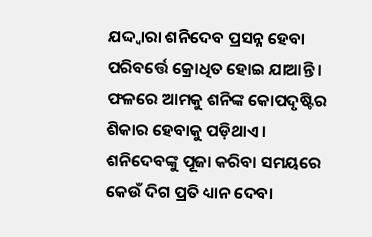ଯଦ୍ଦ୍ୱାରା ଶନିଦେବ ପ୍ରସନ୍ନ ହେବା ପରିବର୍ତ୍ତେ କ୍ରୋଧିତ ହୋଇ ଯାଆନ୍ତି । ଫଳରେ ଆମକୁ ଶନିଙ୍କ କୋପଦୃଷ୍ଟିର ଶିକାର ହେବାକୁ ପଡ଼ିଥାଏ ।
ଶନିଦେବଙ୍କୁ ପୂଜା କରିବା ସମୟରେ କେଉଁ ଦିଗ ପ୍ରତି ଧ୍ୟାନ ଦେବା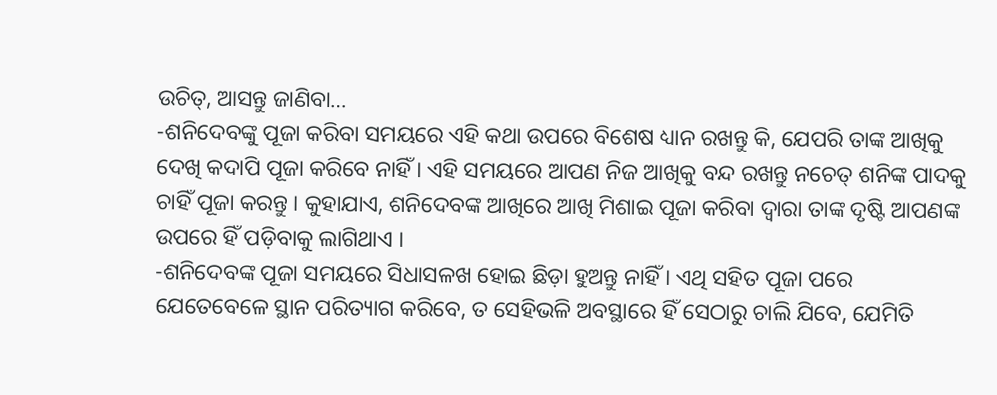ଉଚିତ୍, ଆସନ୍ତୁ ଜାଣିବା…
-ଶନିଦେବଙ୍କୁ ପୂଜା କରିବା ସମୟରେ ଏହି କଥା ଉପରେ ବିଶେଷ ଧ୍ୟାନ ରଖନ୍ତୁ କି, ଯେପରି ତାଙ୍କ ଆଖିକୁ ଦେଖି କଦାପି ପୂଜା କରିବେ ନାହିଁ । ଏହି ସମୟରେ ଆପଣ ନିଜ ଆଖିକୁ ବନ୍ଦ ରଖନ୍ତୁ ନଚେତ୍ ଶନିଙ୍କ ପାଦକୁ ଚାହିଁ ପୂଜା କରନ୍ତୁ । କୁହାଯାଏ, ଶନିଦେବଙ୍କ ଆଖିରେ ଆଖି ମିଶାଇ ପୂଜା କରିବା ଦ୍ୱାରା ତାଙ୍କ ଦୃଷ୍ଟି ଆପଣଙ୍କ ଉପରେ ହିଁ ପଡ଼ିବାକୁ ଲାଗିଥାଏ ।
-ଶନିଦେବଙ୍କ ପୂଜା ସମୟରେ ସିଧାସଳଖ ହୋଇ ଛିଡ଼ା ହୁଅନ୍ତୁ ନାହିଁ । ଏଥି ସହିତ ପୂଜା ପରେ ଯେତେବେଳେ ସ୍ଥାନ ପରିତ୍ୟାଗ କରିବେ, ତ ସେହିଭଳି ଅବସ୍ଥାରେ ହିଁ ସେଠାରୁ ଚାଲି ଯିବେ, ଯେମିତି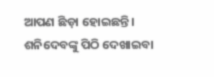ଆପଣ ଛିଡ଼ା ହୋଇଛନ୍ତି । ଶନିଦେବଙ୍କୁ ପିଠି ଦେଖାଇବା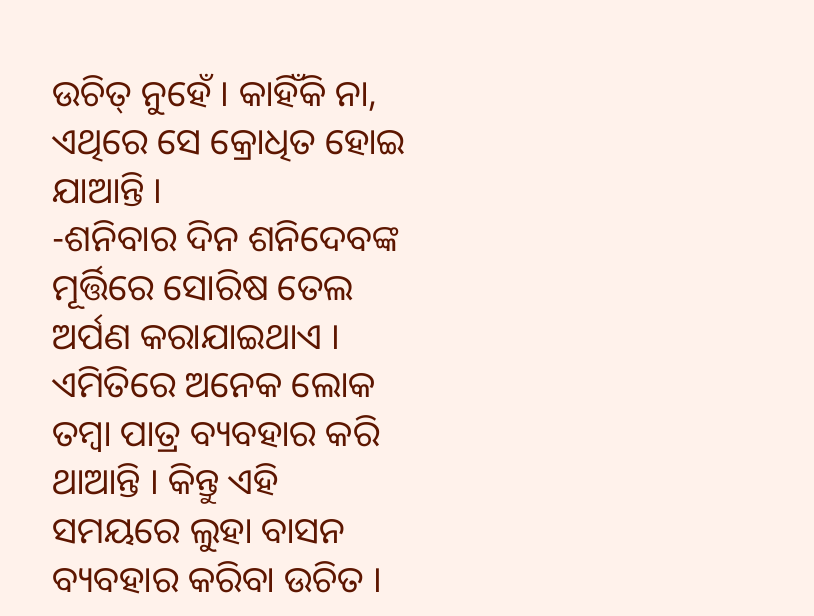ଉଚିତ୍ ନୁହେଁ । କାହିଁକି ନା, ଏଥିରେ ସେ କ୍ରୋଧିତ ହୋଇ ଯାଆନ୍ତି ।
-ଶନିବାର ଦିନ ଶନିଦେବଙ୍କ ମୂର୍ତ୍ତିରେ ସୋରିଷ ତେଲ ଅର୍ପଣ କରାଯାଇଥାଏ । ଏମିତିରେ ଅନେକ ଲୋକ ତମ୍ବା ପାତ୍ର ବ୍ୟବହାର କରି ଥାଆନ୍ତି । କିନ୍ତୁ ଏହି ସମୟରେ ଲୁହା ବାସନ ବ୍ୟବହାର କରିବା ଉଚିତ ।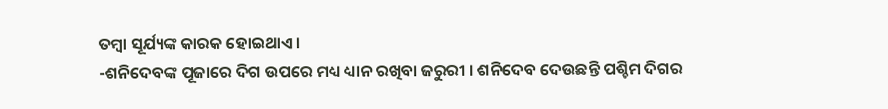ତମ୍ବା ସୂର୍ଯ୍ୟଙ୍କ କାରକ ହୋଇଥାଏ ।
-ଶନିଦେବଙ୍କ ପୂଜାରେ ଦିଗ ଉପରେ ମଧ୍ୟ ଧ୍ୟାନ ରଖିବା ଜରୁରୀ । ଶନିଦେବ ଦେଉଛନ୍ତି ପଶ୍ଚିମ ଦିଗର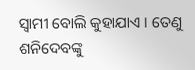ସ୍ୱାମୀ ବୋଲି କୁହାଯାଏ । ତେଣୁ ଶନିଦେବଙ୍କୁ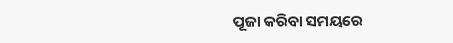ପୂଜା କରିବା ସମୟରେ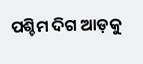ପଶ୍ଚିମ ଦିଗ ଆଡ଼କୁ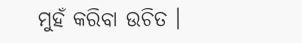ମୁହଁ କରିବା ଉଚିତ ।